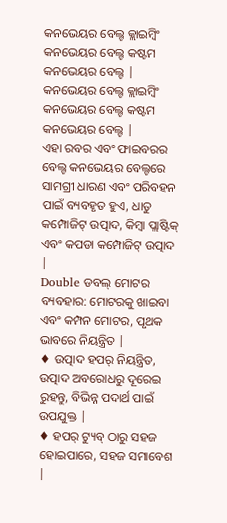କନଭେୟର ବେଲ୍ଟ କ୍ଲାଇମ୍ବିଂ କନଭେୟର ବେଲ୍ଟ କଷ୍ଟମ କନଭେୟର ବେଲ୍ଟ |
କନଭେୟର ବେଲ୍ଟ କ୍ଲାଇମ୍ବିଂ କନଭେୟର ବେଲ୍ଟ କଷ୍ଟମ କନଭେୟର ବେଲ୍ଟ |
ଏହା ରବର ଏବଂ ଫାଇବରର ବେଲ୍ଟ କନଭେୟର ବେଲ୍ଟରେ ସାମଗ୍ରୀ ଧାରଣ ଏବଂ ପରିବହନ ପାଇଁ ବ୍ୟବହୃତ ହୁଏ, ଧାତୁ କମ୍ପୋଜିଟ୍ ଉତ୍ପାଦ, କିମ୍ବା ପ୍ଲାଷ୍ଟିକ୍ ଏବଂ କପଡା କମ୍ପୋଜିଟ୍ ଉତ୍ପାଦ |
Double ଡବଲ୍ ମୋଟର ବ୍ୟବହାର: ମୋଟରକୁ ଖାଇବା ଏବଂ କମ୍ପନ ମୋଟର, ପୃଥକ ଭାବରେ ନିୟନ୍ତ୍ରିତ |
♦ ଉତ୍ପାଦ ହପର୍ ନିୟନ୍ତ୍ରିତ, ଉତ୍ପାଦ ଅବରୋଧରୁ ଦୂରେଇ ରୁହନ୍ତୁ, ବିଭିନ୍ନ ପଦାର୍ଥ ପାଇଁ ଉପଯୁକ୍ତ |
♦ ହପର୍ ଟ୍ୟୁବ୍ ଠାରୁ ସହଜ ହୋଇପାରେ, ସହଜ ସମାବେଶ |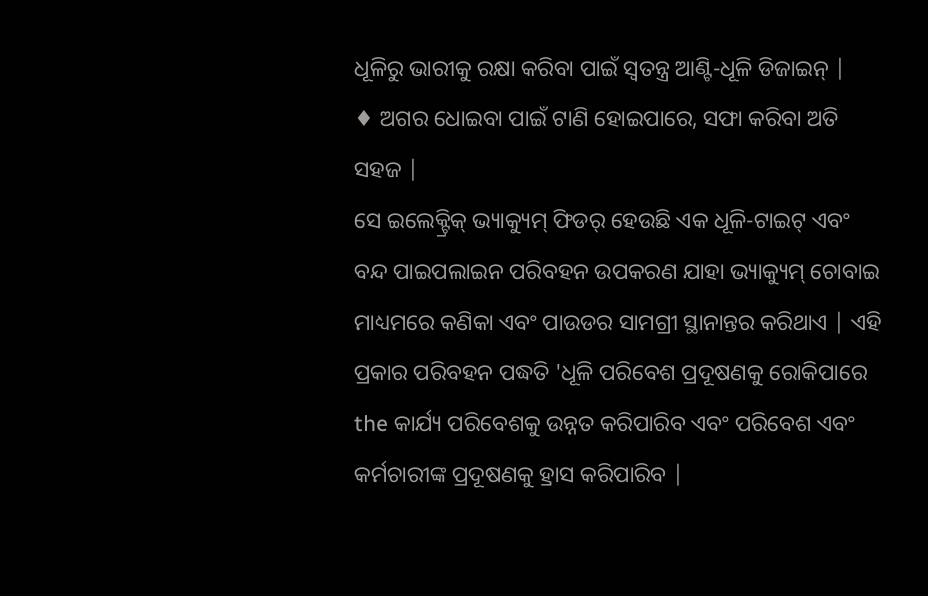ଧୂଳିରୁ ଭାରୀକୁ ରକ୍ଷା କରିବା ପାଇଁ ସ୍ୱତନ୍ତ୍ର ଆଣ୍ଟି-ଧୂଳି ଡିଜାଇନ୍ |
♦ ଅଗର ଧୋଇବା ପାଇଁ ଟାଣି ହୋଇପାରେ, ସଫା କରିବା ଅତି ସହଜ |
ସେ ଇଲେକ୍ଟ୍ରିକ୍ ଭ୍ୟାକ୍ୟୁମ୍ ଫିଡର୍ ହେଉଛି ଏକ ଧୂଳି-ଟାଇଟ୍ ଏବଂ ବନ୍ଦ ପାଇପଲାଇନ ପରିବହନ ଉପକରଣ ଯାହା ଭ୍ୟାକ୍ୟୁମ୍ ଚୋବାଇ ମାଧ୍ୟମରେ କଣିକା ଏବଂ ପାଉଡର ସାମଗ୍ରୀ ସ୍ଥାନାନ୍ତର କରିଥାଏ | ଏହି ପ୍ରକାର ପରିବହନ ପଦ୍ଧତି 'ଧୂଳି ପରିବେଶ ପ୍ରଦୂଷଣକୁ ରୋକିପାରେ the କାର୍ଯ୍ୟ ପରିବେଶକୁ ଉନ୍ନତ କରିପାରିବ ଏବଂ ପରିବେଶ ଏବଂ କର୍ମଚାରୀଙ୍କ ପ୍ରଦୂଷଣକୁ ହ୍ରାସ କରିପାରିବ |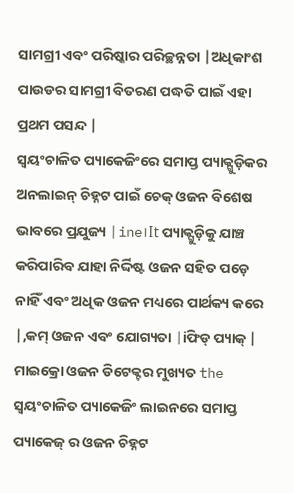ସାମଗ୍ରୀ ଏବଂ ପରିଷ୍କାର ପରିଚ୍ଛନ୍ନତା |ଅଧିକାଂଶ ପାଉଡର ସାମଗ୍ରୀ ବିତରଣ ପଦ୍ଧତି ପାଇଁ ଏହା ପ୍ରଥମ ପସନ୍ଦ |
ସ୍ୱୟଂଚାଳିତ ପ୍ୟାକେଜିଂରେ ସମାପ୍ତ ପ୍ୟାକ୍ଗୁଡ଼ିକର ଅନଲାଇନ୍ ଚିହ୍ନଟ ପାଇଁ ଚେକ୍ ଓଜନ ବିଶେଷ ଭାବରେ ପ୍ରଯୁଜ୍ୟ |ine।It ପ୍ୟାକ୍ଗୁଡ଼ିକୁ ଯାଞ୍ଚ କରିପାରିବ ଯାହା ନିର୍ଦ୍ଦିଷ୍ଟ ଓଜନ ସହିତ ପଡ଼େ ନାହିଁ ଏବଂ ଅଧିକ ଓଜନ ମଧ୍ୟରେ ପାର୍ଥକ୍ୟ କରେ |,କମ୍ ଓଜନ ଏବଂ ଯୋଗ୍ୟତା |iଫିଡ୍ ପ୍ୟାକ୍ |
ମାଇକ୍ରୋ ଓଜନ ଡିଟେକ୍ଟର ମୁଖ୍ୟତ the ସ୍ୱୟଂଚାଳିତ ପ୍ୟାକେଜିଂ ଲାଇନରେ ସମାପ୍ତ ପ୍ୟାକେଜ୍ ର ଓଜନ ଚିହ୍ନଟ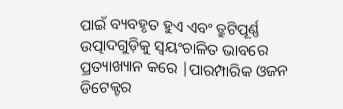ପାଇଁ ବ୍ୟବହୃତ ହୁଏ ଏବଂ ତ୍ରୁଟିପୂର୍ଣ୍ଣ ଉତ୍ପାଦଗୁଡ଼ିକୁ ସ୍ୱୟଂଚାଳିତ ଭାବରେ ପ୍ରତ୍ୟାଖ୍ୟାନ କରେ |ପାରମ୍ପାରିକ ଓଜନ ଡିଟେକ୍ଟର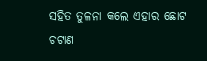ସହିତ ତୁଳନା କଲେ ଏହାର ଛୋଟ ଚଟାଣ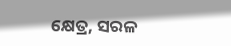କ୍ଷେତ୍ର, ସରଳ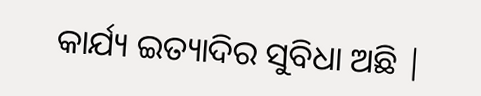କାର୍ଯ୍ୟ ଇତ୍ୟାଦିର ସୁବିଧା ଅଛି |